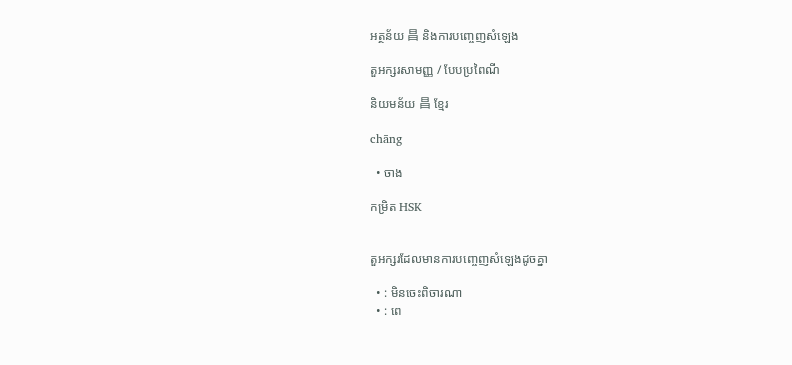អត្ថន័យ 昌 និងការបញ្ចេញសំឡេង

តួអក្សរសាមញ្ញ / បែបប្រពៃណី

និយមន័យ 昌 ខ្មែរ

chāng

  • ចាង

កម្រិត HSK


តួអក្សរដែលមានការបញ្ចេញសំឡេងដូចគ្នា

  • : មិនចេះពិចារណា
  • : ពេ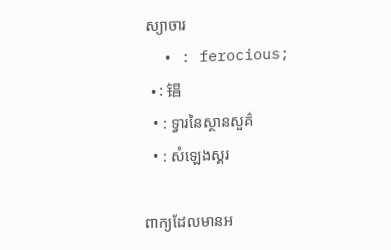ស្យាចារ
  • : ferocious;
  • : 锠
  • : ទ្វារនៃស្ថានសួគ៌
  • : សំឡេងស្គរ

ពាក្យដែលមានអ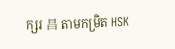ក្សរ 昌 តាមកម្រិត HSK